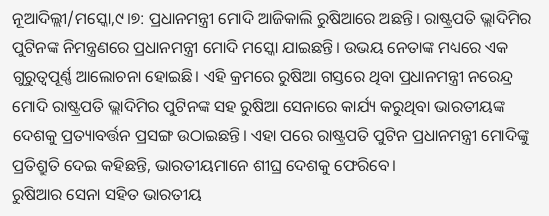ନୂଆଦିଲ୍ଲୀ/ମସ୍କୋ,୯।୭: ପ୍ରଧାନମନ୍ତ୍ରୀ ମୋଦି ଆଜିକାଲି ରୁଷିଆରେ ଅଛନ୍ତି। ରାଷ୍ଟ୍ରପତି ଭ୍ଲାଦିମିର ପୁଟିନଙ୍କ ନିମନ୍ତ୍ରଣରେ ପ୍ରଧାନମନ୍ତ୍ରୀ ମୋଦି ମସ୍କୋ ଯାଇଛନ୍ତି। ଉଭୟ ନେତାଙ୍କ ମଧ୍ୟରେ ଏକ ଗୁରୁତ୍ୱପୂର୍ଣ୍ଣ ଆଲୋଚନା ହୋଇଛି। ଏହି କ୍ରମରେ ରୁଷିଆ ଗସ୍ତରେ ଥିବା ପ୍ରଧାନମନ୍ତ୍ରୀ ନରେନ୍ଦ୍ର ମୋଦି ରାଷ୍ଟ୍ରପତି ଭ୍ଲାଦିମିର ପୁଟିନଙ୍କ ସହ ରୁଷିଆ ସେନାରେ କାର୍ଯ୍ୟ କରୁଥିବା ଭାରତୀୟଙ୍କ ଦେଶକୁ ପ୍ରତ୍ୟାବର୍ତ୍ତନ ପ୍ରସଙ୍ଗ ଉଠାଇଛନ୍ତି। ଏହା ପରେ ରାଷ୍ଟ୍ରପତି ପୁଟିନ ପ୍ରଧାନମନ୍ତ୍ରୀ ମୋଦିଙ୍କୁ ପ୍ରତିଶ୍ରୁତି ଦେଇ କହିଛନ୍ତି, ଭାରତୀୟମାନେ ଶୀଘ୍ର ଦେଶକୁ ଫେରିବେ।
ରୁଷିଆର ସେନା ସହିତ ଭାରତୀୟ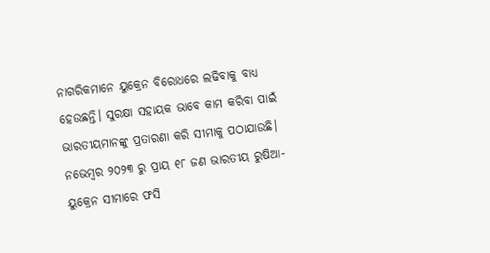ନାଗରିକମାନେ ୟୁକ୍ରେନ ବିରୋଧରେ ଲଢିବାକୁ ବାଧ୍ୟ ହେଉଛନ୍ତି। ସୁରକ୍ଷା ସହାୟକ ଭାବେ କାମ କରିବା ପାଇଁ ଭାରତୀୟମାନଙ୍କୁ ପ୍ରତାରଣା କରି ସୀମାକୁ ପଠାଯାଉଛି। ନଭେମ୍ବର ୨୦୨୩ ରୁ ପ୍ରାୟ ୧୮ ଜଣ ଭାରତୀୟ ରୁଷିଆ-ୟୁକ୍ରେନ ସୀମାରେ ଫସି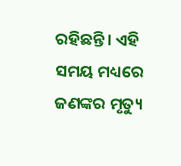ରହିଛନ୍ତି। ଏହି ସମୟ ମଧ୍ୟରେ ଜଣଙ୍କର ମୃତ୍ୟୁ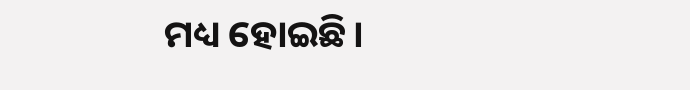ମଧ୍ୟ ହୋଇଛି।